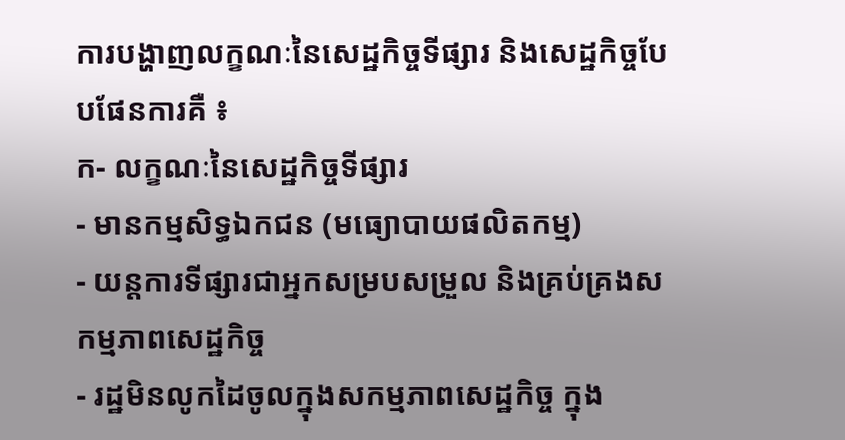ការបង្ហាញលក្ខណៈនៃសេដ្ឋកិច្ចទីផ្សារ និងសេដ្ឋកិច្ចបែបផែនការគឺ ៖
ក- លក្ខណៈនៃសេដ្ឋកិច្ចទីផ្សារ
- មានកម្មសិទ្ធឯកជន (មធ្យោបាយផលិតកម្ម)
- យន្តការទីផ្សារជាអ្នកសម្របសម្រួល និងគ្រប់គ្រងសកម្មភាពសេដ្ឋកិច្ច
- រដ្ឋមិនលូកដៃចូលក្នុងសកម្មភាពសេដ្ឋកិច្ច ក្នុង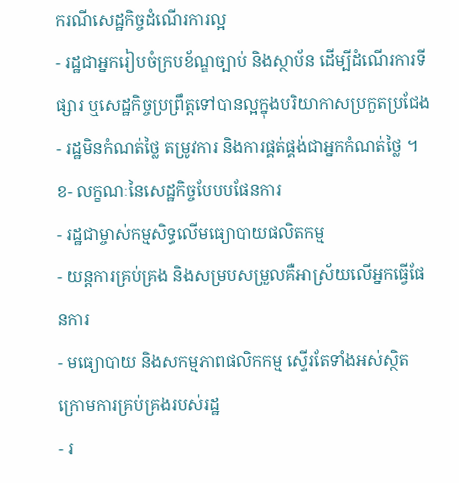ករណីសេដ្ឋកិច្ចដំណើរការល្អ
- រដ្ឋជាអ្នករៀបចំក្របខ័ណ្ឌច្បាប់ និងស្ថាប័ន ដើម្បីដំណើរការទីផ្សារ ឬសេដ្ឋកិច្ចប្រព្រឹត្តទៅបានល្អក្នុងបរិយាកាសប្រកួតប្រជែង
- រដ្ឋមិនកំណត់ថ្លៃ តម្រូវការ និងការផ្គត់ផ្គង់ជាអ្នកកំណត់ថ្លៃ ។
ខ- លក្ខណៈនៃសេដ្ឋកិច្ចបែបបផែនការ
- រដ្ឋជាម្ចាស់កម្មសិទ្ធលើមធ្យោបាយផលិតកម្ម
- យន្តការគ្រប់គ្រង និងសម្របសម្រួលគឺអាស្រ័យលើអ្នកធ្វើផែនការ
- មធ្យោបាយ និងសកម្មភាពផលិកកម្ម ស្ទើរតែទាំងអស់ស្ថិតក្រោមការគ្រប់គ្រងរបស់រដ្ឋ
- រ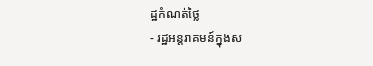ដ្ឋកំណត់ថ្លៃ
- រដ្ឋអន្តរាគមន៍ក្នុងស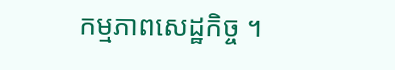កម្មភាពសេដ្ឋកិច្ច ។